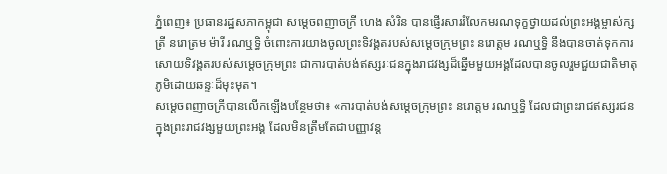ភ្នំពេញ៖ ប្រធានរដ្ឋសភាកម្ពុជា សម្ដេចពញាចក្រី ហេង សំរិន បានផ្ញើរសាររំលែកមរណទុក្ខថ្វាយដល់ព្រះអង្គម្ចាស់ក្សត្រី នរោត្រម ម៉ារី រណឬទ្ធិ ចំពោះការយាងចូលព្រះទិវង្គតរបស់សម្ដេចក្រុមព្រះ នរោត្តម រណឬទ្ធិ នឹងបានចាត់ទុកការសោយទិវង្គតរបស់សម្ដេចក្រុមព្រះ ជាការបាត់បង់ឥស្សរៈជនក្នុងរាជវង្សដ៏ឆ្នើមមួយអង្គដែលបានចូលរួមជួយជាតិមាតុភូមិដោយឆន្ទៈដ៏មុះមុត។
សម្ដេចពញាចក្រីបានលើកឡើងបន្ថែមថា៖ «ការបាត់បង់សម្ដេចក្រុមព្រះ នរោត្តម រណឬទ្ធិ ដែលជាព្រះរាជឥស្សរជនក្នុងព្រះរាជវង្សមួយព្រះអង្គ ដែលមិនត្រឹមតែជាបញ្ញាវន្ត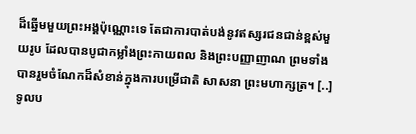ដ៏ឆ្នើមមួយព្រះអង្គប៉ុណ្ណោះទេ តែជាការបាត់បង់នូវឥស្សរជនជាន់ខ្ពស់មួយរូប ដែលបានបូជាកម្លាំងព្រះកាយពល និងព្រះបញ្ញាញាណ ព្រមទាំងបានរួមចំណែកដ៏សំខាន់ក្នុងការបម្រើជាតិ សាសនា ព្រះមហាក្សត្រ។ [..] ទូលប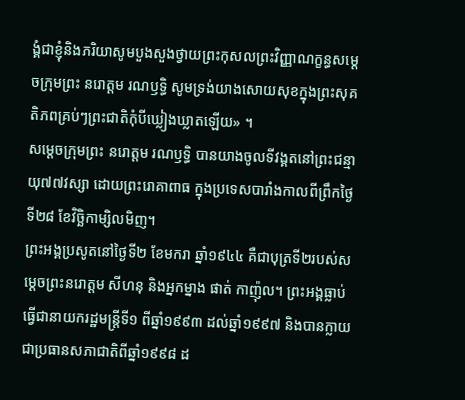ង្គំជាខ្ញុំនិងភរិយាសូមបួងសួងថ្វាយព្រះកុសលព្រះវិញ្ញាណក្ខន្ធសម្តេចក្រុមព្រះ នរោត្តម រណឫទ្ធិ សូមទ្រង់យាងសោយសុខក្នុងព្រះសុគតិភពគ្រប់ៗព្រះជាតិកុំបីឃ្លៀងឃ្លាតឡើយ» ។
សម្តេចក្រុមព្រះ នរោត្តម រណឫទ្ធិ បានយាងចូលទីវង្គតនៅព្រះជន្មាយុ៧៧វស្សា ដោយព្រះរោគាពាធ ក្នុងប្រទេសបារាំងកាលពីព្រឹកថ្ងៃទី២៨ ខែវិច្ឆិកាម្សិលមិញ។
ព្រះអង្គប្រសូតនៅថ្ងៃទី២ ខែមករា ឆ្នាំ១៩៤៤ គឺជាបុត្រទី២របស់សម្ដេចព្រះនរោត្តម សីហនុ និងអ្នកម្នាង ផាត់ កាញ៉ុល។ ព្រះអង្គធ្លាប់ធ្វើជានាយករដ្ឋមន្ត្រីទី១ ពីឆ្នាំ១៩៩៣ ដល់ឆ្នាំ១៩៩៧ និងបានក្លាយជាប្រធានសភាជាតិពីឆ្នាំ១៩៩៨ ដ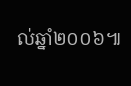ល់ឆ្នាំ២០០៦៕